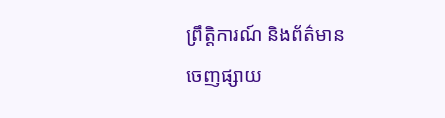ព្រឹត្តិការណ៍ និងព័ត៌មាន
ចេញផ្សាយ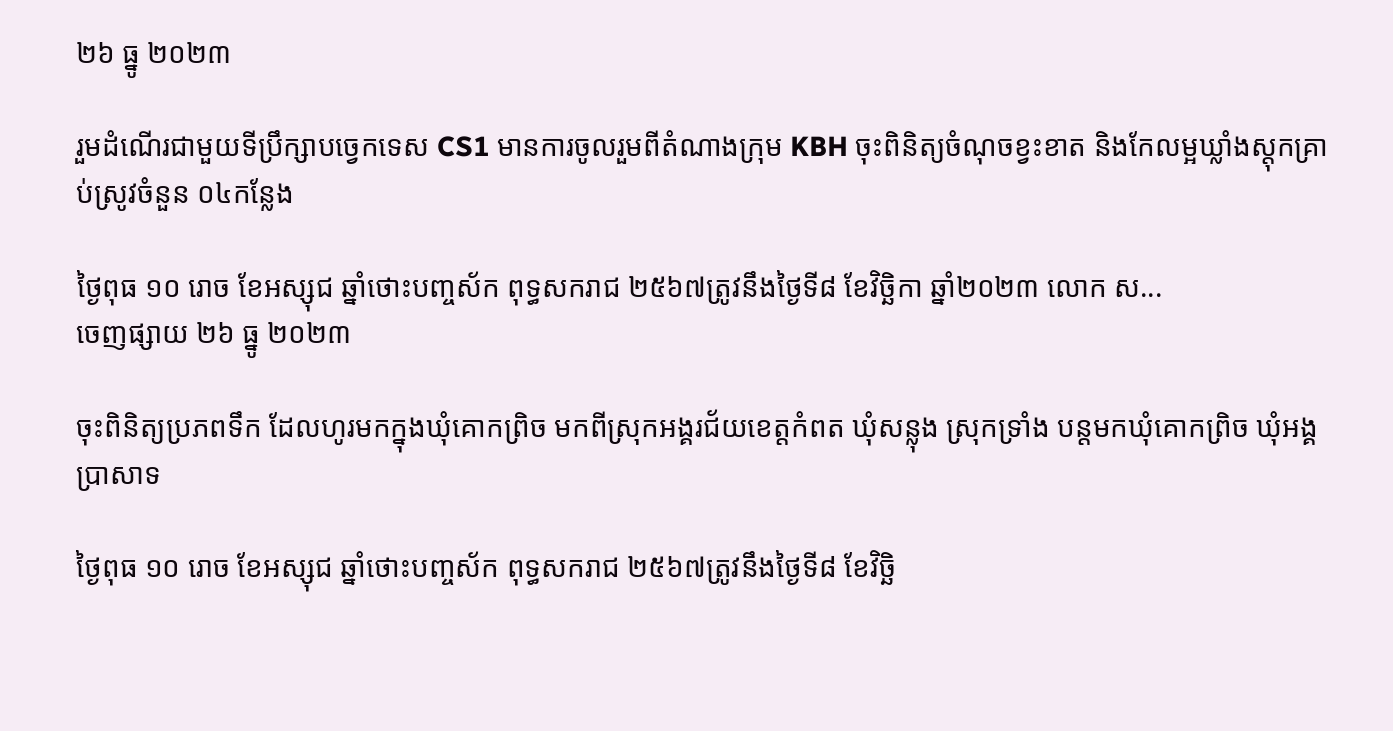២៦ ធ្នូ ២០២៣

រួមដំណើរជាមួយទីប្រឹក្សាបច្វេកទេស CS1 មានការចូលរួមពីតំណាងក្រុម KBH ចុះពិនិត្យចំណុចខ្វះខាត និងកែលម្អឃ្លាំងស្តុកគ្រាប់ស្រូវចំនួន ០៤កន្លែង

ថ្ងៃពុធ ១០ រោច ខែអស្សុជ ឆ្នាំថោះបញ្ចស័ក ពុទ្ធសករាជ ២៥៦៧ត្រូវនឹងថ្ងៃទី៨ ខែវិច្ឆិកា ឆ្នាំ២០២៣ លោក ស...
ចេញផ្សាយ ២៦ ធ្នូ ២០២៣

ចុះពិនិត្យប្រភពទឹក ដែលហូរមកក្នុងឃុំគោកព្រិច មកពីស្រុកអង្គរជ័យខេត្តកំពត ឃុំសន្លុង ស្រុកទ្រាំង បន្តមកឃុំគោកព្រិច ឃុំអង្គប្រាសាទ

ថ្ងៃពុធ ១០ រោច ខែអស្សុជ ឆ្នាំថោះបញ្ចស័ក ពុទ្ធសករាជ ២៥៦៧ត្រូវនឹងថ្ងៃទី៨ ខែវិច្ឆិ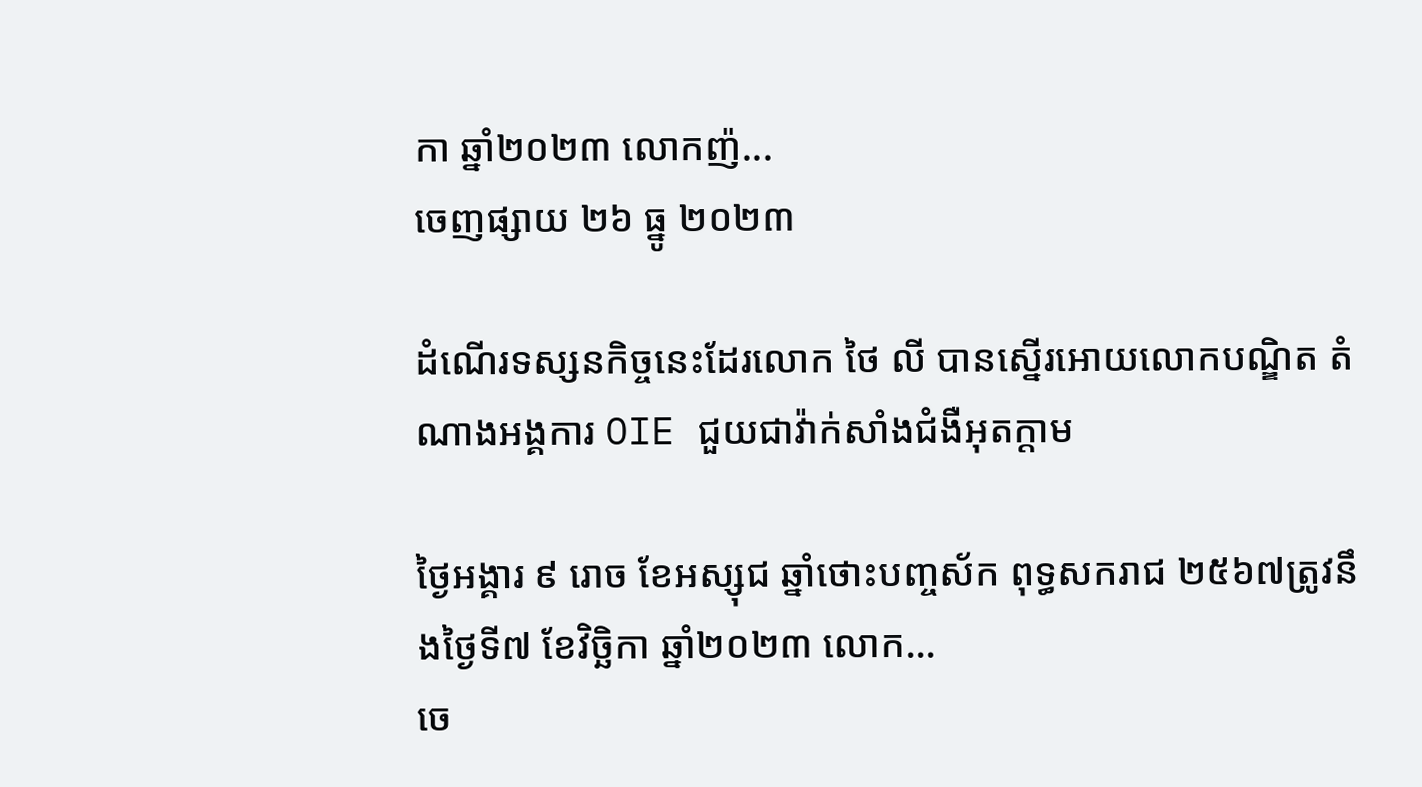កា ឆ្នាំ២០២៣ លោកញ៉...
ចេញផ្សាយ ២៦ ធ្នូ ២០២៣

ដំណេីរទស្សនកិច្ចនេះដែរលោក ថៃ លី បានស្នេីរអោយលោកបណ្ឌិត តំណាងអង្គការ OIE ជួយជាវ៉ាក់សាំងជំងឺអុតក្ដាម

ថ្ងៃអង្គារ ៩ រោច ខែអស្សុជ ឆ្នាំថោះបញ្ចស័ក ពុទ្ធសករាជ ២៥៦៧ត្រូវនឹងថ្ងៃទី៧ ខែវិច្ឆិកា ឆ្នាំ២០២៣ លោក...
ចេ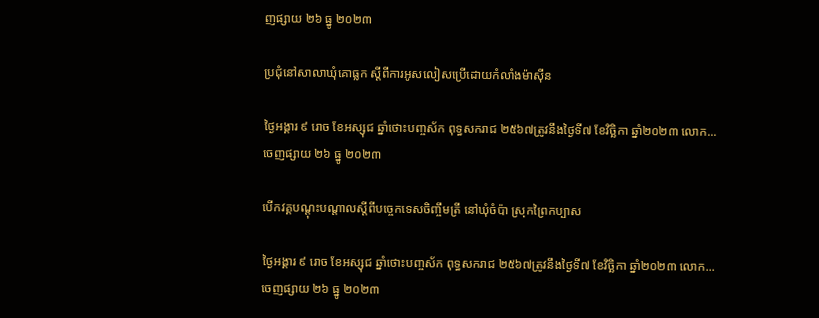ញផ្សាយ ២៦ ធ្នូ ២០២៣

ប្រជុំនៅសាលាឃុំគោធ្លក ស្តីពីការអូសលៀសប្រើដោយកំលាំងម៉ាស៊ីន

ថ្ងៃអង្គារ ៩ រោច ខែអស្សុជ ឆ្នាំថោះបញ្ចស័ក ពុទ្ធសករាជ ២៥៦៧ត្រូវនឹងថ្ងៃទី៧ ខែវិច្ឆិកា ឆ្នាំ២០២៣ លោក...
ចេញផ្សាយ ២៦ ធ្នូ ២០២៣

បើកវគ្គបណ្តុះបណ្តាលស្តីពីបច្ចេកទេសចិញ្ចឹមត្រី នៅឃុំចំប៉ា ស្រុកព្រៃកប្បាស

ថ្ងៃអង្គារ ៩ រោច ខែអស្សុជ ឆ្នាំថោះបញ្ចស័ក ពុទ្ធសករាជ ២៥៦៧ត្រូវនឹងថ្ងៃទី៧ ខែវិច្ឆិកា ឆ្នាំ២០២៣ លោក...
ចេញផ្សាយ ២៦ ធ្នូ ២០២៣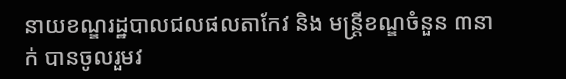នាយខណ្ឌរដ្ឋបាលជលផលតាកែវ និង មន្រ្តីខណ្ឌចំនួន ៣នាក់ បានចូលរួមវ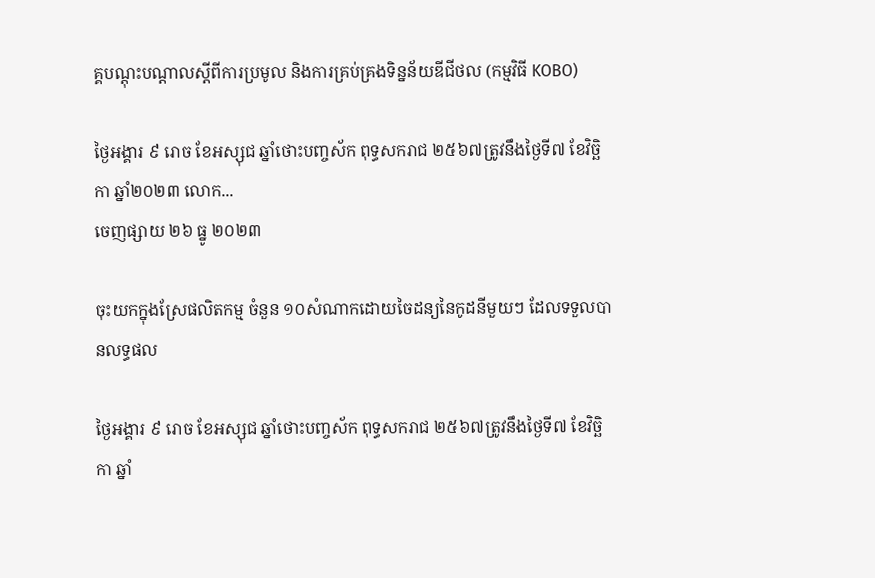គ្គបណ្តុះបណ្តាលស្តីពីការប្រមូល និងការគ្រប់គ្រងទិន្នន័យឌីជីថល (កម្មវិធី KOBO)

ថ្ងៃអង្គារ ៩ រោច ខែអស្សុជ ឆ្នាំថោះបញ្ចស័ក ពុទ្ធសករាជ ២៥៦៧ត្រូវនឹងថ្ងៃទី៧ ខែវិច្ឆិកា ឆ្នាំ២០២៣ លោក...
ចេញផ្សាយ ២៦ ធ្នូ ២០២៣

ចុះយកក្នុងស្រែផលិតកម្ម ចំនួន ១០សំណាកដេាយចៃដន្យនៃកូដនីមួយៗ ដែលទទួលបានលទ្ធផល

ថ្ងៃអង្គារ ៩ រោច ខែអស្សុជ ឆ្នាំថោះបញ្ចស័ក ពុទ្ធសករាជ ២៥៦៧ត្រូវនឹងថ្ងៃទី៧ ខែវិច្ឆិកា ឆ្នាំ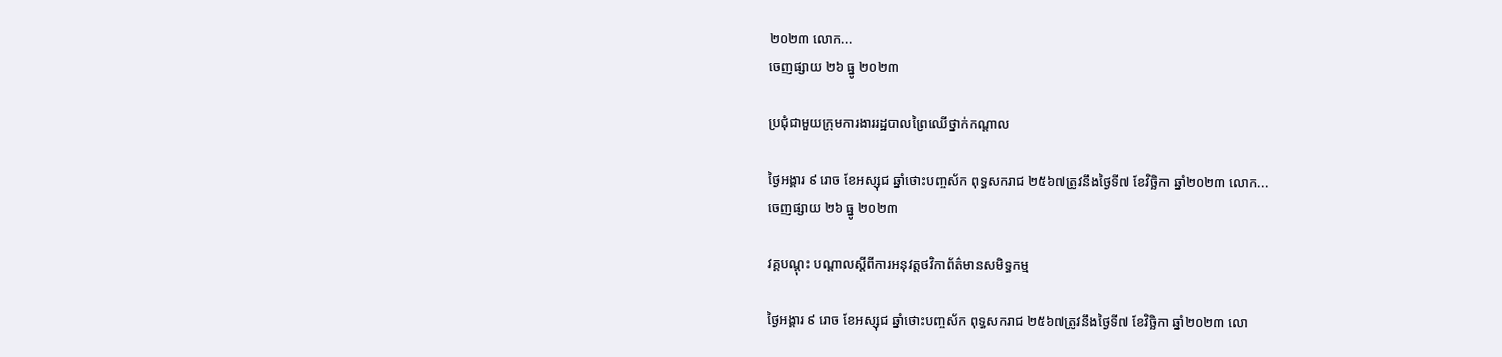២០២៣ លោក...
ចេញផ្សាយ ២៦ ធ្នូ ២០២៣

ប្រជុំជាមួយក្រុមការងាររដ្ឋបាលព្រៃឈើថ្នាក់កណ្តាល

ថ្ងៃអង្គារ ៩ រោច ខែអស្សុជ ឆ្នាំថោះបញ្ចស័ក ពុទ្ធសករាជ ២៥៦៧ត្រូវនឹងថ្ងៃទី៧ ខែវិច្ឆិកា ឆ្នាំ២០២៣ លោក...
ចេញផ្សាយ ២៦ ធ្នូ ២០២៣

វគ្គបណ្តុះ បណ្តាលស្តីពីការអនុវត្តថវិកាព័ត៌មានសមិទ្ធកម្ម

ថ្ងៃអង្គារ ៩ រោច ខែអស្សុជ ឆ្នាំថោះបញ្ចស័ក ពុទ្ធសករាជ ២៥៦៧ត្រូវនឹងថ្ងៃទី៧ ខែវិច្ឆិកា ឆ្នាំ២០២៣ លោ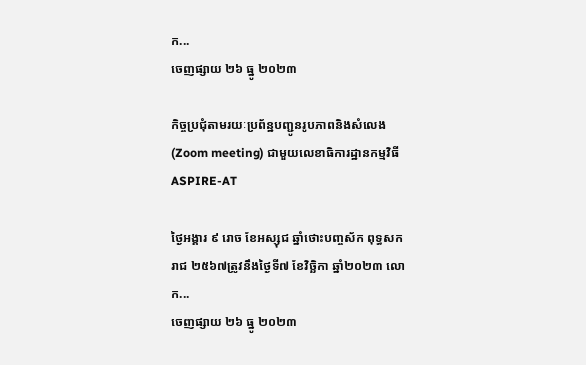ក...
ចេញផ្សាយ ២៦ ធ្នូ ២០២៣

កិច្ចប្រជុំតាមរយៈប្រព័ន្ឋបញ្ជូនរូបភាពនិងសំលេង(Zoom meeting) ជាមួយលេខាធិការដ្ឋានកម្មវិធី ASPIRE-AT

ថ្ងៃអង្គារ ៩ រោច ខែអស្សុជ ឆ្នាំថោះបញ្ចស័ក ពុទ្ធសករាជ ២៥៦៧ត្រូវនឹងថ្ងៃទី៧ ខែវិច្ឆិកា ឆ្នាំ២០២៣ លោក...
ចេញផ្សាយ ២៦ ធ្នូ ២០២៣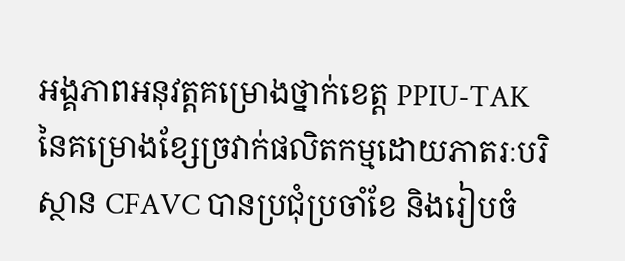អង្គភាពអនុវត្តគម្រោងថ្នាក់ខេត្ត PPIU-TAK នៃគម្រោងខ្សែច្រវាក់ផលិតកម្មដោយភាតរៈបរិស្ថាន CFAVC បានប្រជុំប្រចាំខែ និងរៀបចំ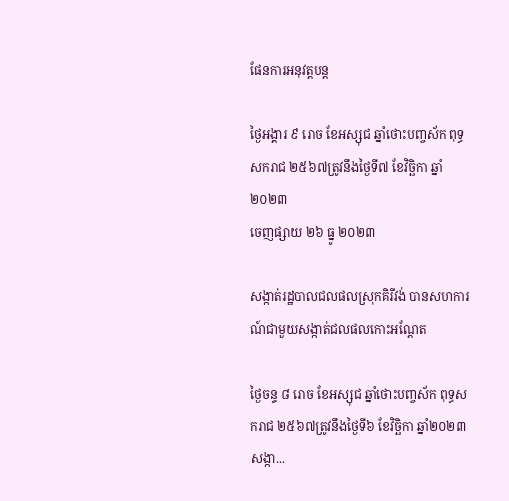ផែនការអនុវត្តបន្ត

ថ្ងៃអង្គារ ៩ រោច ខែអស្សុជ ឆ្នាំថោះបញ្ចស័ក ពុទ្ធសករាជ ២៥៦៧ត្រូវនឹងថ្ងៃទី៧ ខែវិច្ឆិកា ឆ្នាំ២០២៣
ចេញផ្សាយ ២៦ ធ្នូ ២០២៣

សង្កាត់រដ្ឋបាលជលផលស្រុកគិរីវង់ បានសហការណ៍ជាមួយសង្កាត់ជលផលកោះអណ្តែត

ថ្ងៃចន្ទ ៨ រោច ខែអស្សុជ ឆ្នាំថោះបញ្ចស័ក ពុទ្ធសករាជ ២៥៦៧ត្រូវនឹងថ្ងៃទី៦ ខែវិច្ឆិកា ឆ្នាំ២០២៣ សង្កា...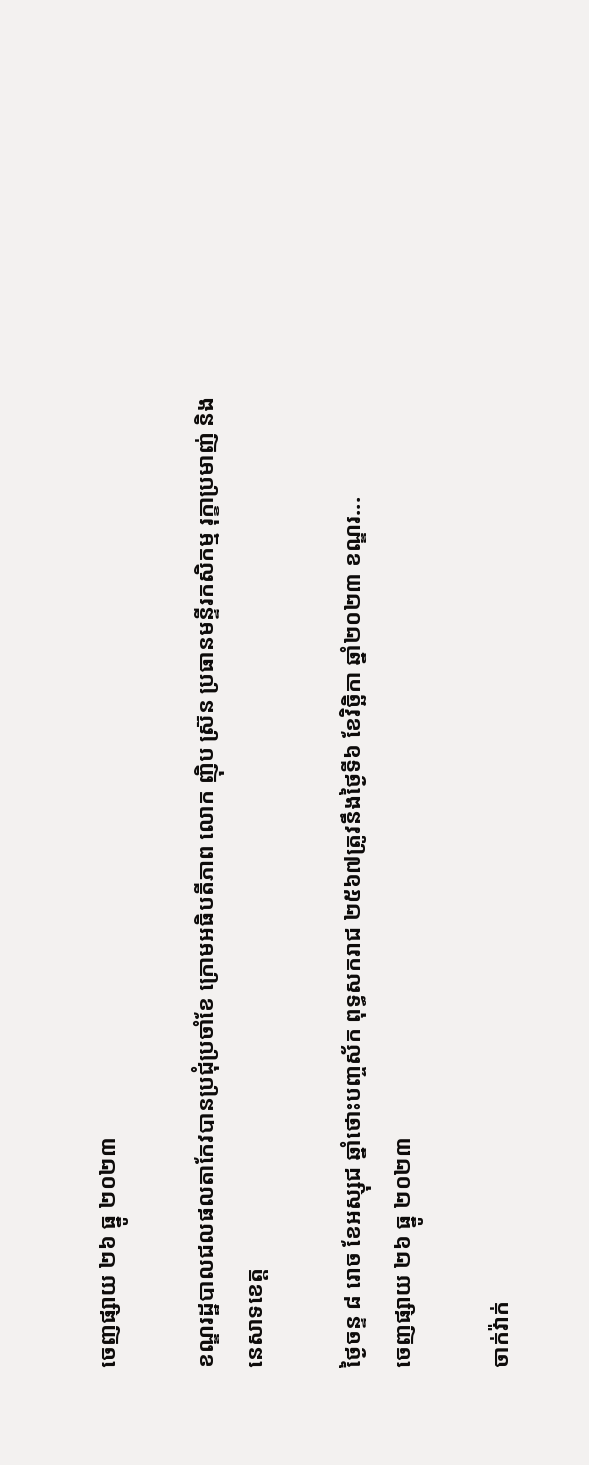ចេញផ្សាយ ២៦ ធ្នូ ២០២៣

ខណ្ឌរដ្ឋបាលជលផលតាកែវបានប្រជុំប្រចាំខែ ក្រោមអធិបតីភាព លោក ញ៉ិប ស្រ៊ន ប្រធានមន្ទីរកសិកម្ម រុក្ខាប្រមាញ់ និងនេសាទខេត្ត

ថ្ងៃចន្ទ ៨ រោច ខែអស្សុជ ឆ្នាំថោះបញ្ចស័ក ពុទ្ធសករាជ ២៥៦៧ត្រូវនឹងថ្ងៃទី៦ ខែវិច្ឆិកា ឆ្នាំ២០២៣ ខណ្ឌរ...
ចេញផ្សាយ ២៦ ធ្នូ ២០២៣

ចាក់វ៉ាក់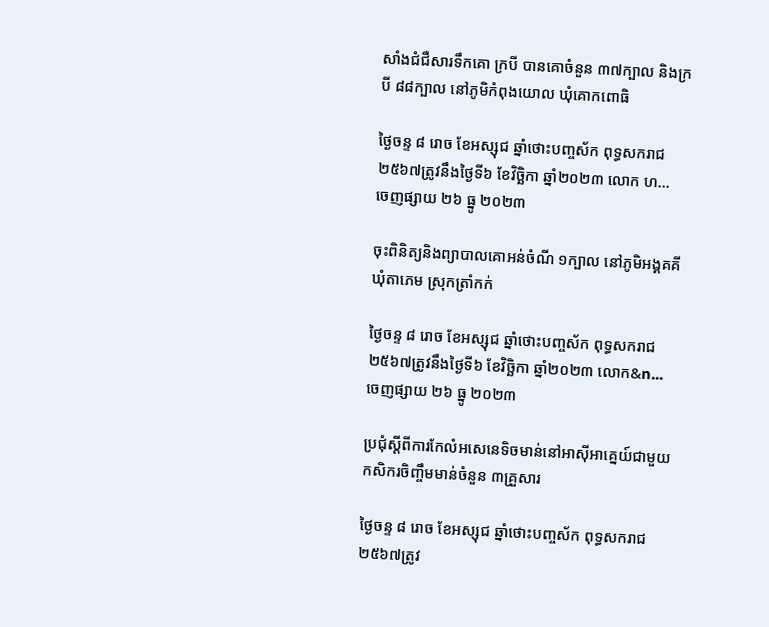សាំងជំជឺសារទឹកគោ ក្របី បានគោចំនួន ៣៧ក្បាល និងក្របី ៨៨ក្បាល នៅភូមិកំពុងយោល ឃុំគោកពោធិ

ថ្ងៃចន្ទ ៨ រោច ខែអស្សុជ ឆ្នាំថោះបញ្ចស័ក ពុទ្ធសករាជ ២៥៦៧ត្រូវនឹងថ្ងៃទី៦ ខែវិច្ឆិកា ឆ្នាំ២០២៣ លោក ហ...
ចេញផ្សាយ ២៦ ធ្នូ ២០២៣

ចុះពិនិត្យនិងព្យាបាលគោអន់ចំណី ១ក្បាល នៅភូមិអង្គគគី ឃុំតាភេម ស្រុកត្រាំកក់

ថ្ងៃចន្ទ ៨ រោច ខែអស្សុជ ឆ្នាំថោះបញ្ចស័ក ពុទ្ធសករាជ ២៥៦៧ត្រូវនឹងថ្ងៃទី៦ ខែវិច្ឆិកា ឆ្នាំ២០២៣ លោក&n...
ចេញផ្សាយ ២៦ ធ្នូ ២០២៣

ប្រជុំស្ដីពីការកែលំអសេនេទិចមាន់នៅអាសុីអាគ្នេយ៍ជាមួយកសិករចិញ្ចឹមមាន់ចំនួន ៣គ្រួសារ

ថ្ងៃចន្ទ ៨ រោច ខែអស្សុជ ឆ្នាំថោះបញ្ចស័ក ពុទ្ធសករាជ ២៥៦៧ត្រូវ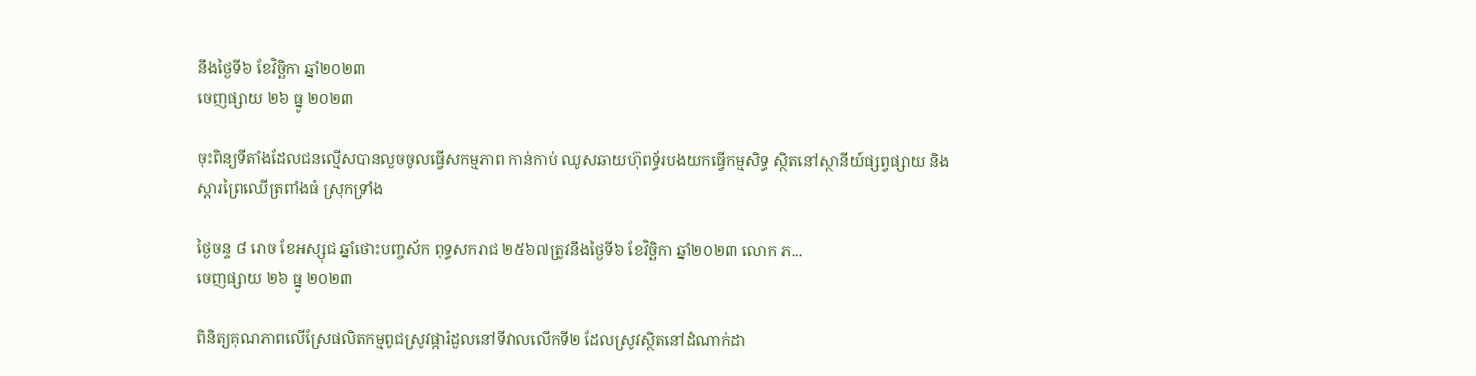នឹងថ្ងៃទី៦ ខែវិច្ឆិកា ឆ្នាំ២០២៣
ចេញផ្សាយ ២៦ ធ្នូ ២០២៣

ចុះពិន្យទីតាំងដែលជនល្មើសបានលួចចូលធ្វើសកម្មភាព កាន់កាប់ ឈូសឆាយហ៊ុពទ្ធ័របងយកធ្វើកម្មសិទ្ធ ស្ថិតនៅស្ថានីយ៍ផ្សព្វផ្សាយ និងស្តារព្រៃឈើត្រពាំងធំ ស្រុកទ្រាំង

ថ្ងៃចន្ទ ៨ រោច ខែអស្សុជ ឆ្នាំថោះបញ្ចស័ក ពុទ្ធសករាជ ២៥៦៧ត្រូវនឹងថ្ងៃទី៦ ខែវិច្ឆិកា ឆ្នាំ២០២៣ លោក ភ...
ចេញផ្សាយ ២៦ ធ្នូ ២០២៣

ពិនិត្យគុណភាពលើស្រែផលិតកម្មពូជស្រូវផ្ការំដួលនៅទីវាលលើកទី២ ដែលស្រូវស្ថិតនៅដំណាក់ដា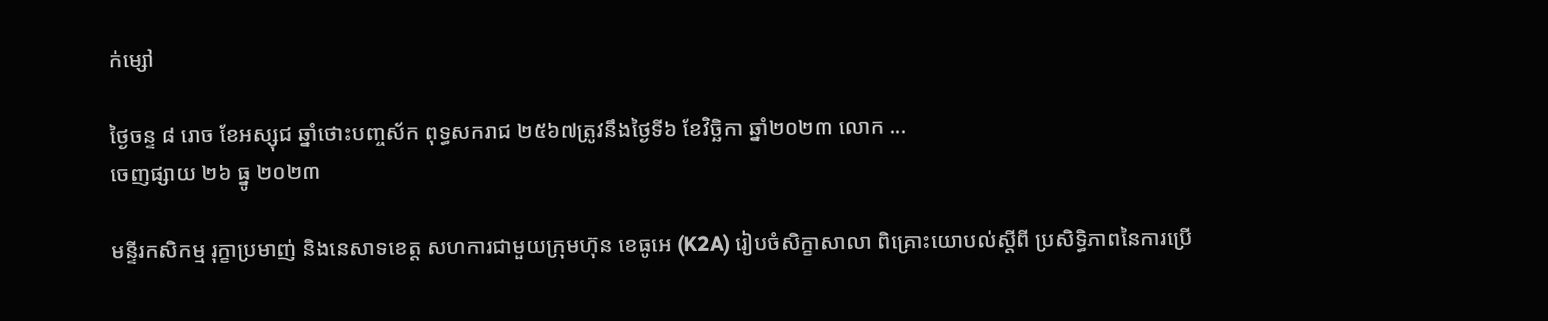ក់ម្សៅ

ថ្ងៃចន្ទ ៨ រោច ខែអស្សុជ ឆ្នាំថោះបញ្ចស័ក ពុទ្ធសករាជ ២៥៦៧ត្រូវនឹងថ្ងៃទី៦ ខែវិច្ឆិកា ឆ្នាំ២០២៣ លេាក ...
ចេញផ្សាយ ២៦ ធ្នូ ២០២៣

មន្ទីរកសិកម្ម រុក្ខាប្រមាញ់ និងនេសាទខេត្ត សហការជាមួយក្រុមហ៊ុន ខេធូអេ (K2A) រៀបចំសិក្ខាសាលា ពិគ្រោះយោបល់ស្តីពី ប្រសិទ្ធិភាពនៃការប្រើ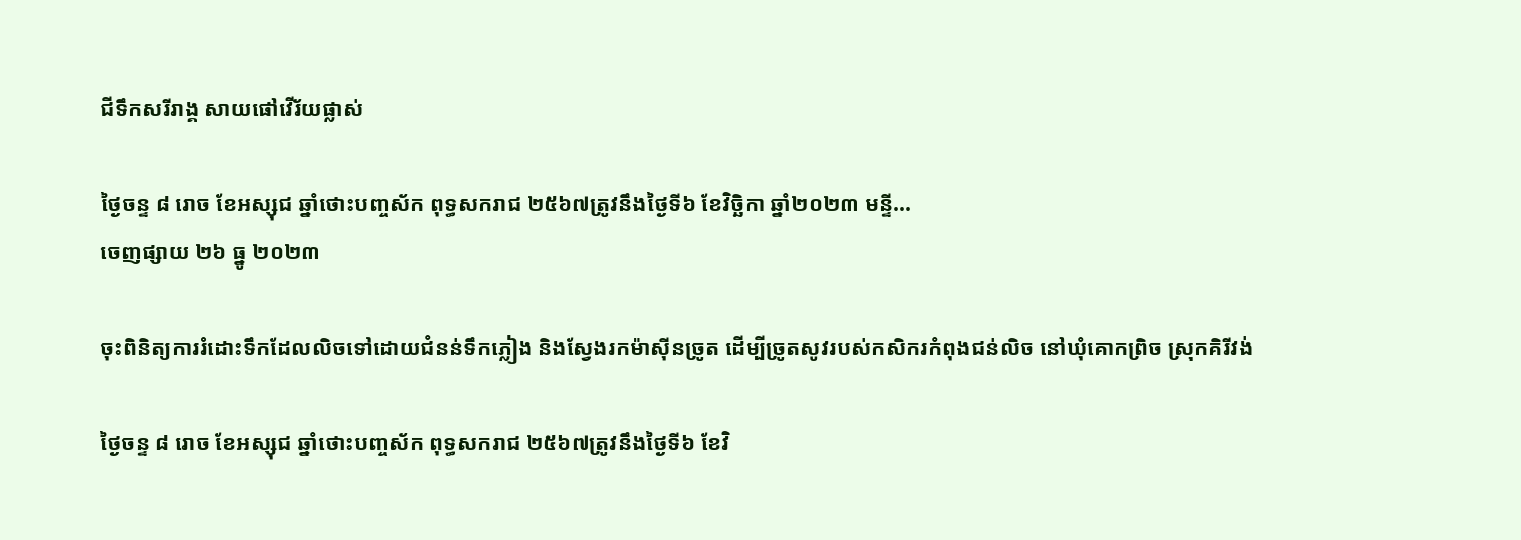ជីទឹកសរីរាង្គ សាយផៅវើរ័យផ្លាស់

ថ្ងៃចន្ទ ៨ រោច ខែអស្សុជ ឆ្នាំថោះបញ្ចស័ក ពុទ្ធសករាជ ២៥៦៧ត្រូវនឹងថ្ងៃទី៦ ខែវិច្ឆិកា ឆ្នាំ២០២៣ មន្ទី...
ចេញផ្សាយ ២៦ ធ្នូ ២០២៣

ចុះពិនិត្យការរំដោះទឹកដែលលិចទៅដោយជំនន់ទឹកភ្លៀង និងស្វែងរកម៉ាសុីនច្រូត ដើម្បីច្រូតសូវរបស់កសិករកំពុងជន់លិច នៅឃុំគោកព្រិច ស្រុកគិរីវង់

ថ្ងៃចន្ទ ៨ រោច ខែអស្សុជ ឆ្នាំថោះបញ្ចស័ក ពុទ្ធសករាជ ២៥៦៧ត្រូវនឹងថ្ងៃទី៦ ខែវិ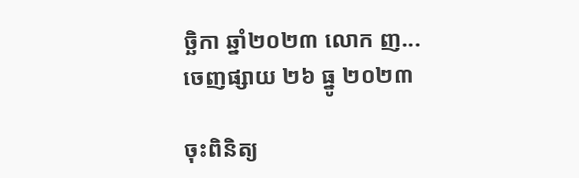ច្ឆិកា ឆ្នាំ២០២៣ លោក ញ...
ចេញផ្សាយ ២៦ ធ្នូ ២០២៣

ចុះពិនិត្យ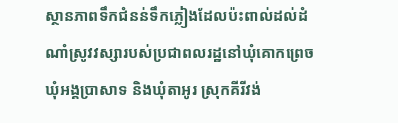ស្ថានភាពទឹកជំនន់ទឹកភ្លៀងដែលប៉ះពាល់ដល់ដំណាំស្រូវវស្សារបស់ប្រជាពលរដ្ឋនៅឃុំគោកព្រេច ឃុំអង្គប្រាសាទ និងឃុំតាអូរ ស្រុកគីរីវង់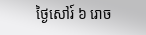ថ្ងៃសៅរ៍ ៦ រោច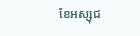ខែអស្សុជ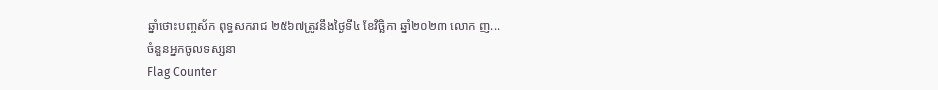ឆ្នាំថោះបញ្ចស័ក ពុទ្ធសករាជ ២៥៦៧ត្រូវនឹងថ្ងៃទី៤ ខែវិច្ឆិកា ឆ្នាំ២០២៣ លោក ញ...
ចំនួនអ្នកចូលទស្សនា
Flag Counter